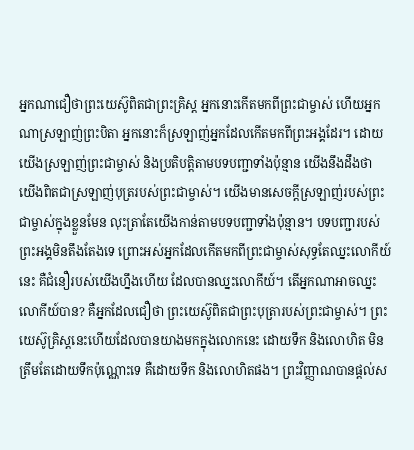អ្នកណាជឿថាព្រះយេស៊ូពិតជាព្រះគ្រិស្ត អ្នកនោះកើតមកពីព្រះជាម្ចាស់ ហើយអ្នកណាស្រឡាញ់ព្រះបិតា អ្នកនោះក៏ស្រឡាញ់អ្នកដែលកើតមកពីព្រះអង្គដែរ។ ដោយយើងស្រឡាញ់ព្រះជាម្ចាស់ និងប្រតិបត្តិតាមបទបញ្ជាទាំងប៉ុន្មាន យើងនឹងដឹងថា យើងពិតជាស្រឡាញ់បុត្ររបស់ព្រះជាម្ចាស់។ យើងមានសេចក្ដីស្រឡាញ់របស់ព្រះជាម្ចាស់ក្នុងខ្លួនមែន លុះត្រាតែយើងកាន់តាមបទបញ្ជាទាំងប៉ុន្មាន។ បទបញ្ជារបស់ព្រះអង្គមិនតឹងតែងទេ ព្រោះអស់អ្នកដែលកើតមកពីព្រះជាម្ចាស់សុទ្ធតែឈ្នះលោកីយ៍នេះ គឺជំនឿរបស់យើងហ្នឹងហើយ ដែលបានឈ្នះលោកីយ៍។ តើអ្នកណាអាចឈ្នះលោកីយ៍បាន? គឺអ្នកដែលជឿថា ព្រះយេស៊ូពិតជាព្រះបុត្រារបស់ព្រះជាម្ចាស់។ ព្រះយេស៊ូគ្រិស្តនេះហើយដែលបានយាងមកក្នុងលោកនេះ ដោយទឹក និងលោហិត មិនត្រឹមតែដោយទឹកប៉ុណ្ណោះទេ គឺដោយទឹក និងលោហិតផង។ ព្រះវិញ្ញាណបានផ្ដល់ស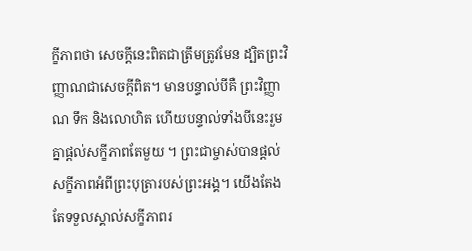ក្ខីភាពថា សេចក្ដីនេះពិតជាត្រឹមត្រូវមែន ដ្បិតព្រះវិញ្ញាណជាសេចក្ដីពិត។ មានបន្ទាល់បីគឺ ព្រះវិញ្ញាណ ទឹក និងលោហិត ហើយបន្ទាល់ទាំងបីនេះរួមគ្នាផ្ដល់សក្ខីភាពតែមួយ ។ ព្រះជាម្ចាស់បានផ្ដល់សក្ខីភាពអំពីព្រះបុត្រារបស់ព្រះអង្គ។ យើងតែងតែទទួលស្គាល់សក្ខីភាពរ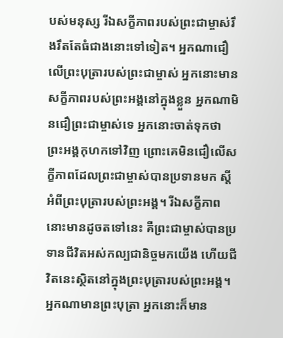បស់មនុស្ស រីឯសក្ខីភាពរបស់ព្រះជាម្ចាស់រឹងរឹតតែធំជាងនោះទៅទៀត។ អ្នកណាជឿលើព្រះបុត្រារបស់ព្រះជាម្ចាស់ អ្នកនោះមានសក្ខីភាពរបស់ព្រះអង្គនៅក្នុងខ្លួន អ្នកណាមិនជឿព្រះជាម្ចាស់ទេ អ្នកនោះចាត់ទុកថា ព្រះអង្គកុហកទៅវិញ ព្រោះគេមិនជឿលើសក្ខីភាពដែលព្រះជាម្ចាស់បានប្រទានមក ស្ដីអំពីព្រះបុត្រារបស់ព្រះអង្គ។ រីឯសក្ខីភាពនោះមានដូចតទៅនេះ គឺព្រះជាម្ចាស់បានប្រទានជីវិតអស់កល្បជានិច្ចមកយើង ហើយជីវិតនេះស្ថិតនៅក្នុងព្រះបុត្រារបស់ព្រះអង្គ។ អ្នកណាមានព្រះបុត្រា អ្នកនោះក៏មាន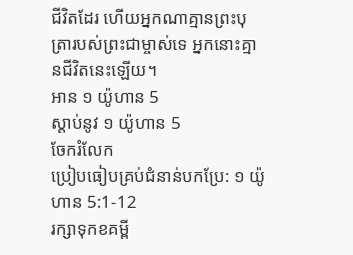ជីវិតដែរ ហើយអ្នកណាគ្មានព្រះបុត្រារបស់ព្រះជាម្ចាស់ទេ អ្នកនោះគ្មានជីវិតនេះឡើយ។
អាន ១ យ៉ូហាន 5
ស្ដាប់នូវ ១ យ៉ូហាន 5
ចែករំលែក
ប្រៀបធៀបគ្រប់ជំនាន់បកប្រែ: ១ យ៉ូហាន 5:1-12
រក្សាទុកខគម្ពី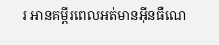រ អានគម្ពីរពេលអត់មានអ៊ីនធឺណេ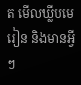ត មើលឃ្លីបមេរៀន និងមានអ្វីៗ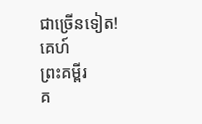ជាច្រើនទៀត!
គេហ៍
ព្រះគម្ពីរ
គ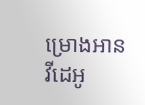ម្រោងអាន
វីដេអូ